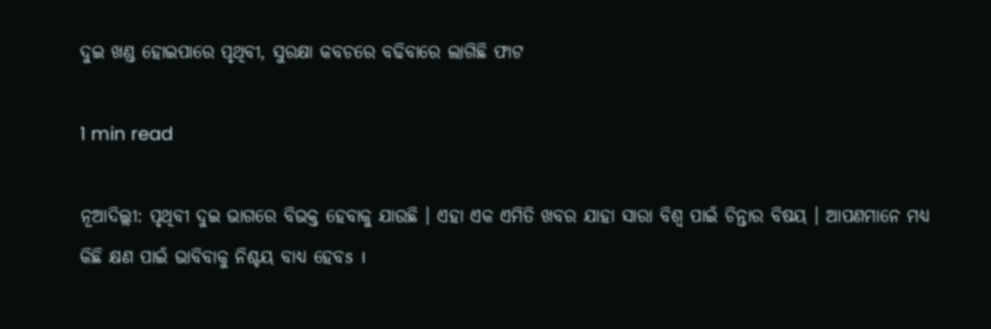ଦୁଇ ଖଣ୍ଡ ହୋଇପାରେ ପୃଥିବୀ, ସୁରକ୍ଷା କବଚରେ ବଢିବାରେ ଲାଗିଛି ଫାଟ

1 min read

ନୂଆଦିଲ୍ଲୀ: ପୃଥିବୀ ଦୁଇ ଭାଗରେ ବିଭକ୍ତ ହେବାକୁ ଯାଉଛି । ଏହା ଏକ ଏମିତି ଖବର ଯାହା ସାରା ବିଶ୍ୱ ପାଇଁ ଚିନ୍ତାର ବିଷୟ । ଆପଣମାନେ ମଧ୍ୟ କିଛି କ୍ଷଣ ପାଇଁ ଭାବିବାକୁ ନିଶ୍ଚୟ ବାଧ୍ୟ ହେବs ।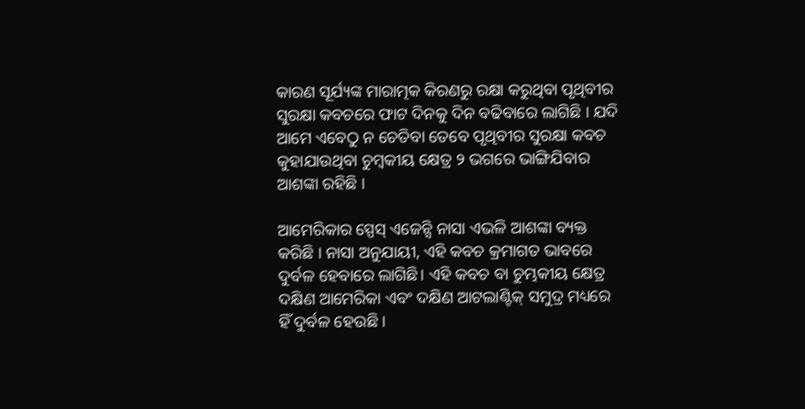କାରଣ ସୂର୍ଯ୍ୟଙ୍କ ମାରାତ୍ମକ କିରଣରୁ ରକ୍ଷା କରୁଥିବା ପୃଥିବୀର ସୁରକ୍ଷା କବଚରେ ଫାଟ ଦିନକୁ ଦିନ ବଢିବାରେ ଲାଗିଛି । ଯଦି ଆମେ ଏବେଠୁ ନ ଚେତିବା ତେବେ ପୃଥିବୀର ସୁରକ୍ଷା କବଚ କୁହାଯାଉଥିବା ଚୁମ୍ବକୀୟ କ୍ଷେତ୍ର ୨ ଭଗରେ ଭାଙ୍ଗିଯିବାର ଆଶଙ୍କା ରହିଛି ।

ଆମେରିକାର ସ୍ପେସ୍ ଏଜେନ୍ସି ନାସା ଏଭଳି ଆଶଙ୍କା ବ୍ୟକ୍ତ କରିଛି । ନାସା ଅନୁଯାୟୀ, ଏହି କବଚ କ୍ରମାଗତ ଭାବରେ ଦୁର୍ବଳ ହେବାରେ ଲାଗିଛି। ଏହି କବଚ ବା ଚୁମ୍ଭକୀୟ କ୍ଷେତ୍ର ଦକ୍ଷିଣ ଆମେରିକା ଏବଂ ଦକ୍ଷିଣ ଆଟଲାଣ୍ଟିକ୍ ସମୁଦ୍ର ମଧ୍ୟରେ ହିଁ ଦୁର୍ବଳ ହେଉଛି ।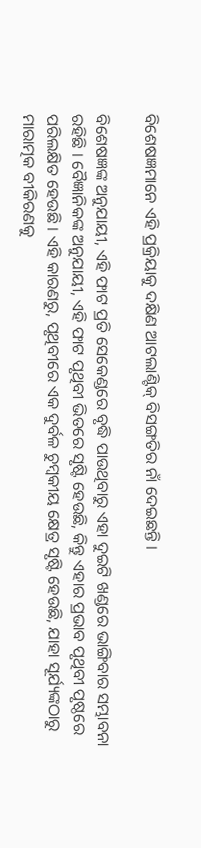ବିଶେଷଜ୍ଞମାନେ ଏହି ପ୍ରକ୍ରିୟାକୁ ଦକ୍ଷିଣ ଆଟଲାଣ୍ଟିକ୍ ବିସଙ୍ଗତିର ନାଁ ଦେଇଛନ୍ତି ।

ବିଶେଷଜ୍ଞଙ୍କ ଅନୁଯାୟୀ, ଏହି ଫାଟ ପ୍ରତି ସେକେଣ୍ଡରେ ବୃଦ୍ଧି ପାଉଥିବାରୁ ଏହା ଦୁଇଟି ଖଣ୍ଡରେ ଭାଙ୍ଗିବାର ସମ୍ଭାବନା ରହିଛି । ବୈଜ୍ଞାନିକଙ୍କ ଅନୁଯାୟୀ, ଏହି ଫାଟ ପୃଥିବୀ ଭିତରେ ସୃଷ୍ଟି ହେଉଛି, କିନ୍ତୁ ଏହାର ପ୍ରଭାବ ପୃଥିବୀ ପୃଷ୍ଠରେ ପରିଲକ୍ଷିତ ହେଉଛି । ଏହି କାରଣରୁ, ପୃଥିବୀରେ ଏକ ଦୁର୍ବଳ ଚୁମ୍ବକୀୟ କ୍ଷେତ୍ର ସୃଷ୍ଟି ହେଉଛି, ଯାହା ସୂର୍ଯ୍ୟଙ୍କଠାରୁ ମାରାତ୍ମକ ବୀକିରଣକୁ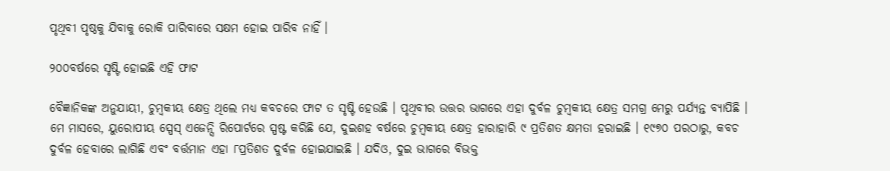ପୃଥିବୀ ପୃଷ୍ଠକୁ ଯିବାକୁ ରୋକି ପାରିବାରେ ସକ୍ଷମ ହୋଇ ପାରିବ ନାହିଁ ।

୨୦୦ବର୍ଷରେ ସୃଷ୍ଟି ହୋଇଛି ଏହି ଫାଟ

ବୈଜ୍ଞାନିକଙ୍କ ଅନୁଯାୟୀ, ଚୁମ୍ବକୀୟ କ୍ଷେତ୍ର ଥିଲେ ମଧ୍ୟ କବଚରେ ଫାଟ ତ ସୃଷ୍ଟି ହେଉଛି । ପୃଥିବୀର ଉତ୍ତର ଭାଗରେ ଏହା ଦୁର୍ବଳ ଚୁମ୍ବକୀୟ କ୍ଷେତ୍ର ସମଗ୍ର ମେରୁ ପର୍ଯ୍ୟନ୍ତ ବ୍ୟାପିଛି । ମେ ମାସରେ, ୟୁରୋପୀୟ ସ୍ପେସ୍ ଏଜେନ୍ସି ରିପୋର୍ଟରେ ସ୍ପଷ୍ଟ କରିଛି ଯେ, ଦୁଇଶହ ବର୍ଷରେ ଚୁମ୍ବକୀୟ କ୍ଷେତ୍ର ହାରାହାରି ୯ ପ୍ରତିଶତ କ୍ଷମତା ହରାଇଛି । ୧୯୭୦ ପରଠାରୁ, କବଚ ଦୁର୍ବଳ ହେବାରେ ଲାଗିଛି ଏବଂ ବର୍ତ୍ତମାନ ଏହା ୮ପ୍ରତିଶତ ଦୁର୍ବଳ ହୋଇଯାଇଛି । ଯଦିଓ, ଦୁଇ ଭାଗରେ ବିଭକ୍ତ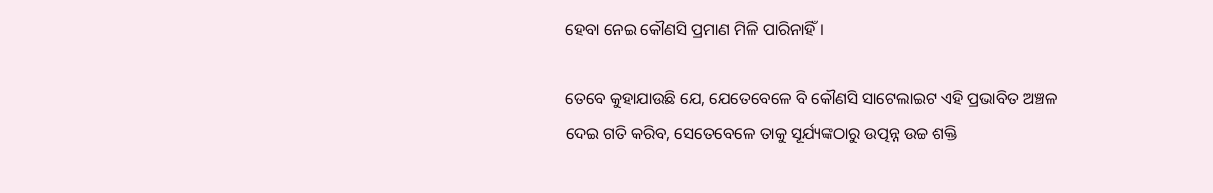ହେବା ନେଇ କୌଣସି ପ୍ରମାଣ ମିଳି ପାରିନାହିଁ ।

ତେବେ କୁହାଯାଉଛି ଯେ, ଯେତେବେଳେ ବି କୌଣସି ସାଟେଲାଇଟ ଏହି ପ୍ରଭାବିତ ଅଞ୍ଚଳ ଦେଇ ଗତି କରିବ, ସେତେବେଳେ ତାକୁ ସୂର୍ଯ୍ୟଙ୍କଠାରୁ ଉତ୍ପନ୍ନ ଉଚ୍ଚ ଶକ୍ତି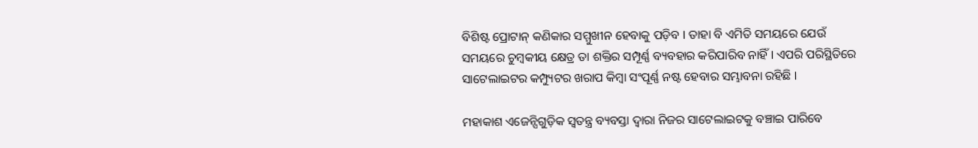ବିଶିଷ୍ଟ ପ୍ରୋଟାନ୍ କଣିକାର ସମ୍ମୁଖୀନ ହେବାକୁ ପଡ଼ିବ । ତାହା ବି ଏମିତି ସମୟରେ ଯେଉଁ ସମୟରେ ଚୁମ୍ବକୀୟ କ୍ଷେତ୍ର ତା ଶକ୍ତିର ସମ୍ପୂର୍ଣ୍ଣ ବ୍ୟବହାର କରିପାରିବ ନାହିଁ । ଏପରି ପରିସ୍ଥିତିରେ ସାଟେଲାଇଟର କମ୍ପ୍ୟୁଟର ଖରାପ କିମ୍ବା ସଂପୂର୍ଣ୍ଣ ନଷ୍ଟ ହେବାର ସମ୍ଭାବନା ରହିଛି ।

ମହାକାଶ ଏଜେନ୍ସିଗୁଡ଼ିକ ସ୍ୱତନ୍ତ୍ର ବ୍ୟବସ୍ତା ଦ୍ୱାରା ନିଜର ସାଟେଲାଇଟକୁ ବଞ୍ଚାଇ ପାରିବେ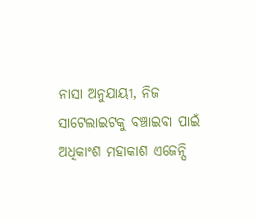ନାସା ଅନୁଯାୟୀ, ନିଜ ସାଟେଲାଇଟକୁ ବଞ୍ଚାଇବା ପାଇଁ ଅଧିକାଂଶ ମହାକାଶ ଏଜେନ୍ସି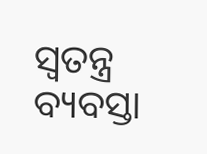ସ୍ୱତନ୍ତ୍ର ବ୍ୟବସ୍ତା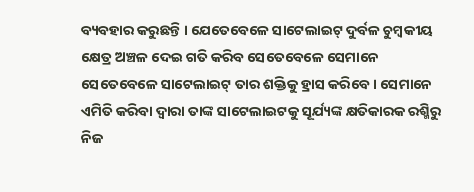ବ୍ୟବହାର କରୁଛନ୍ତି । ଯେତେବେଳେ ସାଟେଲାଇଟ୍ ଦୁର୍ବଳ ଚୁମ୍ବକୀୟ କ୍ଷେତ୍ର ଅଞ୍ଚଳ ଦେଇ ଗତି କରିବ ସେତେବେଳେ ସେମାନେ ସେତେବେଳେ ସାଟେଲାଇଟ୍ ତାର ଶକ୍ତିକୁ ହ୍ରାସ କରିବେ । ସେମାନେ ଏମିତି କରିବା ଦ୍ୱାରା ତାଙ୍କ ସାଟେଲାଇଟକୁ ସୂର୍ଯ୍ୟଙ୍କ କ୍ଷତିକାରକ ରଶ୍ମିରୁ ନିଜ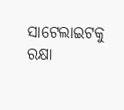ସାଟେଲାଇଟକୁ ରକ୍ଷା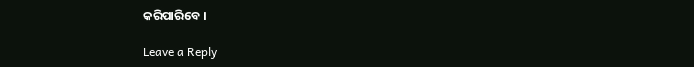କରିପାରିବେ ।

Leave a Reply